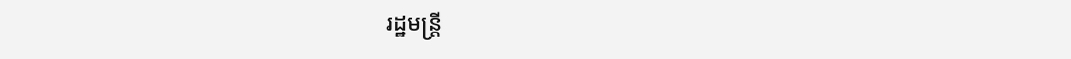រដ្ឋមន្ត្រី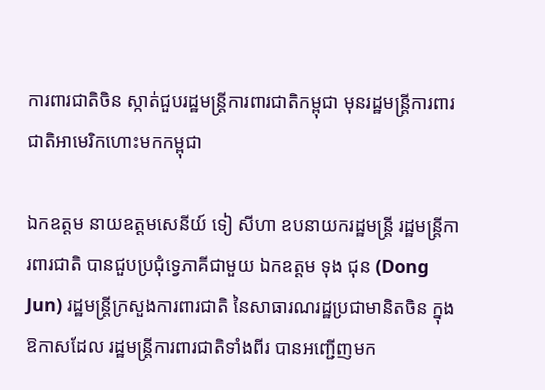ការពារជាតិចិន ស្កាត់ជួបរដ្ឋមន្ត្រីការពារជាតិកម្ពុជា មុនរដ្ឋមន្ត្រីការពារជាតិអាមេរិកហោះមកកម្ពុជា

ឯកឧត្តម នាយឧត្តមសេនីយ៍ ទៀ សីហា ឧបនាយករដ្ឋមន្ត្រី រដ្ឋមន្ត្រីការពារជាតិ បានជួបប្រជុំទ្វេភាគីជាមួយ ឯកឧត្តម ទុង ជុន (Dong Jun) រដ្ឋមន្ត្រីក្រសួងការពារជាតិ នៃសាធារណរដ្ឋប្រជាមានិតចិន ក្នុងឱកាសដែល រដ្ឋមន្ត្រីការពារជាតិទាំងពីរ បានអញ្ជើញមក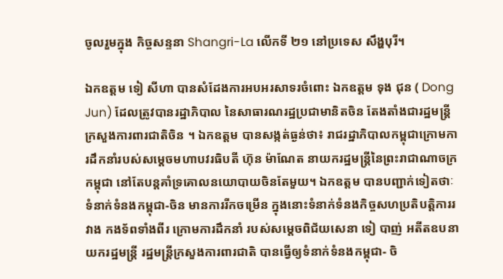ចូលរួមក្នុង កិច្ចសន្ទនា Shangri-La លើកទី ២១ នៅប្រទេស សឹង្ហបុរី។

ឯកឧត្តម ទៀ សីហា បានសំដែងការអបអរសាទរចំពោះ ឯកឧត្តម ទុង ជុន ( Dong Jun) ដែលត្រូវបានរដ្ឋាភិបាល នៃសាធារណរដ្ឋប្រជាមានិតចិន តែងតាំងជារដ្ឋមន្ត្រីក្រសួងការពារជាតិចិន ។ ឯកឧត្តម បានសង្កត់ធ្ងន់ថា៖ រាជរដ្ឋាភិបាលកម្ពុជាក្រោមការដឹកនាំរបស់សម្ដេចមហាបវរធិបតី ហ៊ុន ម៉ាណែត នាយករដ្ឋមន្ត្រីនៃព្រះរាជាណាចក្រកម្ពុជា នៅតែបន្តគាំទ្រគោលនយោបាយចិនតែមួយ។ ឯកឧត្តម បានបញ្ជាក់ទៀតថាៈទំនាក់ទំនងកម្ពុជា-ចិន មានការរីកចម្រើន ក្នុងនោះទំនាក់ទំនងកិច្ចសហប្រតិបត្តិការរវាង កងទ័ពទាំងពីរ ក្រោមការដឹកនាំ របស់សម្ដេចពិជ័យសេនា ទៀ បាញ់ អតីតឧបនាយករដ្ឋមន្ត្រី រដ្ឋមន្ត្រីក្រសួងការពារជាតិ បានធ្វើឲ្យទំនាក់ទំនងកម្ពុជា- ចិ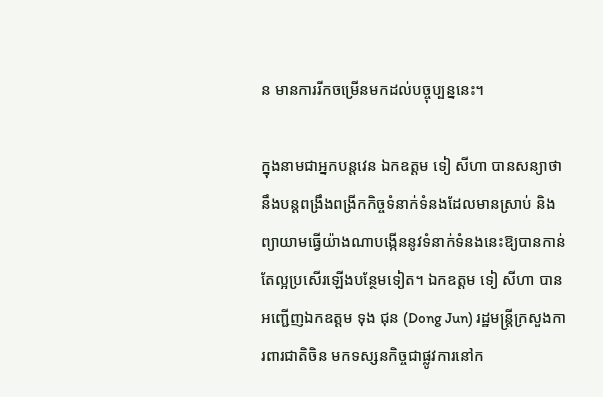ន មានការរីកចម្រើនមកដល់បច្ចុប្បន្ននេះ។

ក្នុងនាមជាអ្នកបន្តវេន ឯកឧត្តម ទៀ សីហា បានសន្យាថានឹងបន្តពង្រឹងពង្រីកកិច្ចទំនាក់ទំនងដែលមានស្រាប់ និងព្យាយាមធ្វើយ៉ាងណាបង្កើននូវទំនាក់ទំនងនេះឱ្យបានកាន់តែល្អប្រសើរឡើងបន្ថែមទៀត។ ឯកឧត្តម ទៀ សីហា បានអញ្ជើញឯកឧត្តម ទុង ជុន (Dong Jun) រដ្ឋមន្ត្រីក្រសួងការពារជាតិចិន មកទស្សនកិច្ចជាផ្លូវការនៅក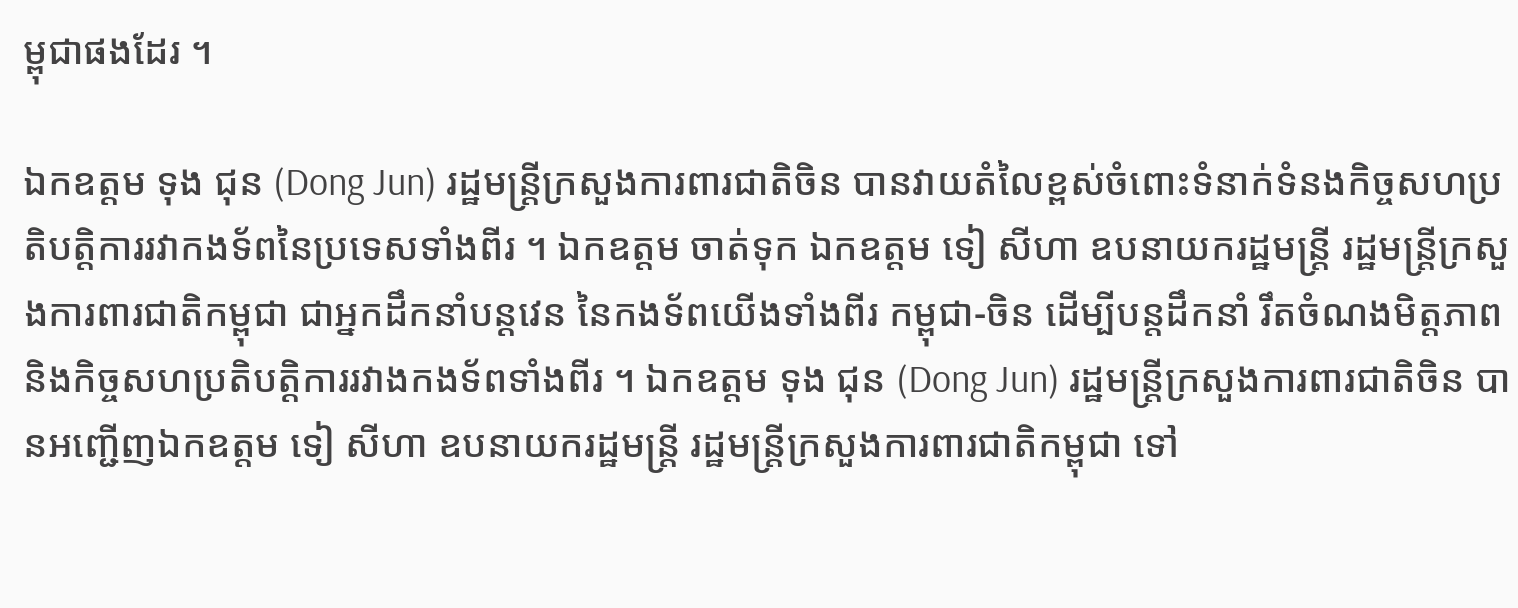ម្ពុជាផងដែរ ។

ឯកឧត្តម ទុង ជុន (Dong Jun) រដ្ឋមន្ត្រីក្រសួងការពារជាតិចិន បានវាយតំលៃខ្ពស់ចំពោះទំនាក់ទំនងកិច្ចសហប្រតិបត្តិការរវាកងទ័ពនៃប្រទេសទាំងពីរ ។ ឯកឧត្តម ចាត់ទុក ឯកឧត្តម ទៀ សីហា ឧបនាយករដ្ឋមន្ត្រី រដ្ឋមន្ត្រីក្រសួងការពារជាតិកម្ពុជា ជាអ្នកដឹកនាំបន្តវេន នៃកងទ័ពយើងទាំងពីរ កម្ពុជា-ចិន ដើម្បីបន្តដឹកនាំ រឹតចំណងមិត្តភាព និងកិច្ចសហប្រតិបត្តិការរវាងកងទ័ពទាំងពីរ ។ ឯកឧត្តម ទុង ជុន (Dong Jun) រដ្ឋមន្ត្រីក្រសួងការពារជាតិចិន បានអញ្ជើញឯកឧត្តម ទៀ សីហា ឧបនាយករដ្ឋមន្ត្រី រដ្ឋមន្ត្រីក្រសួងការពារជាតិកម្ពុជា ទៅ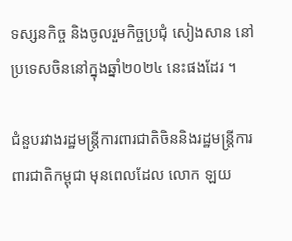ទស្សនកិច្ច និងចូលរួមកិច្ចប្រជុំ សៀងសាន នៅប្រទេសចិននៅក្នុងឆ្នាំ២០២៤ នេះផងដែរ ។

ជំនួបរវាងរដ្ឋមន្ត្រីការពារជាតិចិននិងរដ្ឋមន្ត្រីការពារជាតិកម្ពុជា មុនពេលដែល លោក ឡយ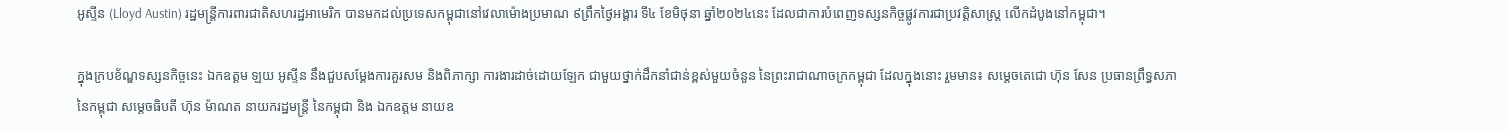អូស្ទីន (Lloyd Austin) រដ្ឋមន្ត្រីការពារជាតិសហរដ្ឋអាមេរិក បានមកដល់ប្រទេសកម្ពុជានៅវេលាម៉ោងប្រមាណ ៩ព្រឹកថ្ងៃអង្គារ ទី៤ ខែមិថុនា ឆ្នាំ២០២៤នេះ ដែលជាការបំពេញទស្សនកិច្ចផ្លូវការជាប្រវត្តិសាស្ត្រ លើកដំបូងនៅកម្ពុជា។

ក្នុងក្របខ័ណ្ឌទស្សនកិច្ចនេះ ឯកឧត្តម ឡយ អូស្ទីន នឹងជួបសម្តែងការគួរសម និងពិភាក្សា ការងារដាច់ដោយឡែក ជាមួយថ្នាក់ដឹកនាំជាន់ខ្ពស់មួយចំនួន នៃព្រះរាជាណាចក្រកម្ពុជា ដែលក្នុងនោះ រួមមាន៖ សម្តេចតេជោ ហ៊ុន សែន ប្រធានព្រឹទ្ធសភា នៃកម្ពុជា សម្តេចធិបតី ហ៊ុន ម៉ាណត នាយករដ្ឋមន្ត្រី នៃកម្ពុជា និង ឯកឧត្តម នាយឧ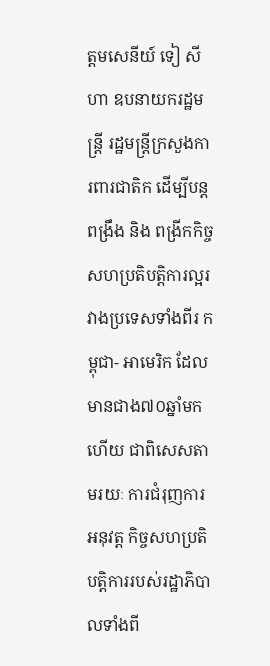ត្តមសេនីយ៍ ទៀ សីហា ឧបនាយករដ្ឋមន្ត្រី រដ្ឋមន្ត្រីក្រសួងការពារជាតិក ដើម្បីបន្តពង្រឹង និង ពង្រីកកិច្ចសហប្រតិបត្តិការល្អរវាងប្រទេសទាំងពីរ កម្ពុជា- អាមេរិក ដែលមានជាង៧០ឆ្នាំមកហើយ ជាពិសេសតាមរយៈ ការជំរុញការអនុវត្ត កិច្ចសហប្រតិបត្តិការរបស់រដ្ឋាភិបាលទាំងពី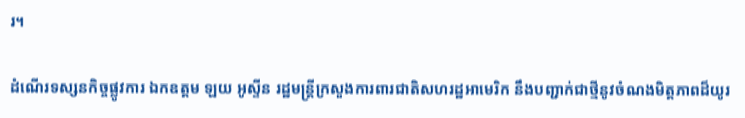រ។

ដំណើរទស្សនកិច្ចផ្លូវការ ឯកឧត្តម ឡយ អូស្ទីន រដ្ឋមន្ត្រីក្រសួងការពារជាតិសហរដ្ឋអាមេរិក នឹងបញ្ជាក់ជាថ្មីនូវចំណងមិត្តភាពដ៏យូរ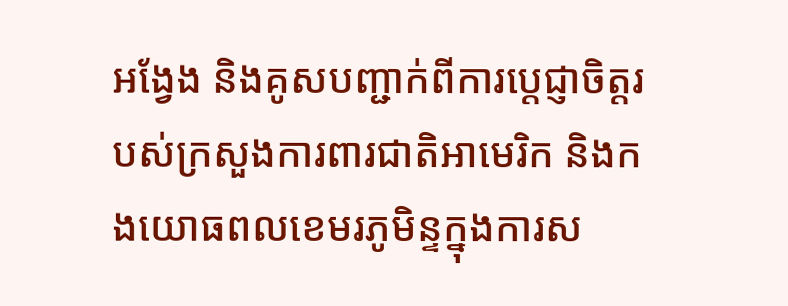អង្វែង និងគូសបញ្ជាក់ពីការប្តេជ្ញាចិត្តរបស់ក្រសួងការពារជាតិអាមេរិក និងកងយោធពលខេមរភូមិន្ទក្នុងការស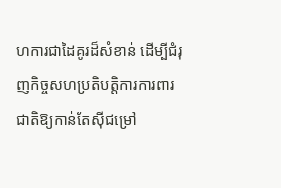ហការជាដៃគូរដ៏សំខាន់ ដើម្បីជំរុញកិច្ចសហប្រតិបត្តិការការពារជាតិឱ្យកាន់តែស៊ីជម្រៅ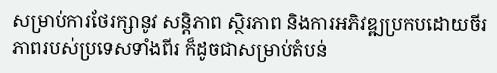សម្រាប់ការថែរក្សានូវ សន្តិភាព ស្ថិរភាព និងការអភិវឌ្ឍប្រកបដោយចីរភាពរបស់ប្រទេសទាំងពីរ ក៏ដូចជាសម្រាប់តំបន់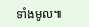ទាំងមូល៕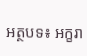អត្ថបទ៖ អក្ខរា